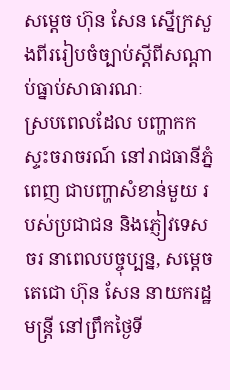សម្តេច ហ៊ុន សែន ស្នើក្រសួងពីររៀបចំច្បាប់ស្តីពីសណ្តាប់ធ្នាប់សាធារណៈ
ស្របពេលដែល បញ្ហាកកស្ទះចរាចរណ៍ នៅរាជធានីភ្នំពេញ ជាបញ្ហាសំខាន់មួយ របស់ប្រជាជន និងភ្ញៀវទេសចរ នាពេលបច្ចុប្បន្ន, សម្តេចតេជោ ហ៊ុន សែន នាយករដ្ឋមន្ត្រី នៅព្រឹកថ្ងៃទី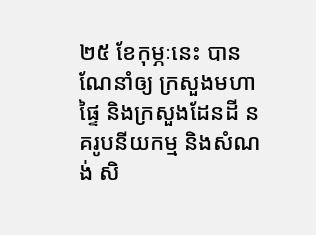២៥ ខែកុម្ភៈនេះ បានណែនាំឲ្យ ក្រសួងមហាផ្ទៃ និងក្រសួងដែនដី នគរូបនីយកម្ម និងសំណង់ សិ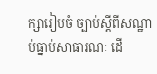ក្សារៀបចំ ច្បាប់ស្តីពីសណ្ឋាប់ធ្នាប់សាធារណៈ ដើ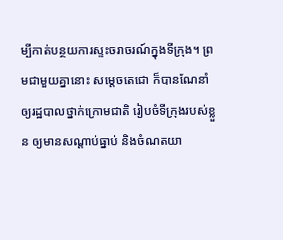ម្បីកាត់បន្ថយការស្ទះចរាចរណ៍ក្នុងទីក្រុង។ ព្រមជាមួយគ្នានោះ សម្តេចតេជោ ក៏បានណែនាំឲ្យរដ្ឋបាលថ្នាក់ក្រោមជាតិ រៀបចំទីក្រុងរបស់ខ្លួន ឲ្យមានសណ្តាប់ធ្នាប់ និងចំណតយា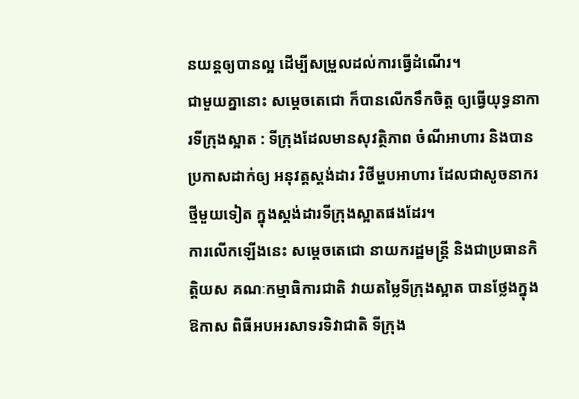នយន្តឲ្យបានល្អ ដើម្បីសម្រួលដល់ការធ្វើដំណើរ។
ជាមួយគ្នានោះ សម្តេចតេជោ ក៏បានលើកទឹកចិត្ត ឲ្យធ្វើយុទ្ធនាការទីក្រុងស្អាត : ទីក្រុងដែលមានសុវត្ថិភាព ចំណីអាហារ និងបានប្រកាសដាក់ឲ្យ អនុវត្តស្តង់ដារ វិថីម្ហបអាហារ ដែលជាសូចនាករថ្មីមួយទៀត ក្នុងស្តង់ដារទីក្រុងស្អាតផងដែរ។
ការលើកឡើងនេះ សម្តេចតេជោ នាយករដ្ឋមន្ត្រី និងជាប្រធានកិត្តិយស គណៈកម្មាធិការជាតិ វាយតម្លៃទីក្រុងស្អាត បានថ្លែងក្នុងឱកាស ពិធីអបអរសាទរទិវាជាតិ ទីក្រុង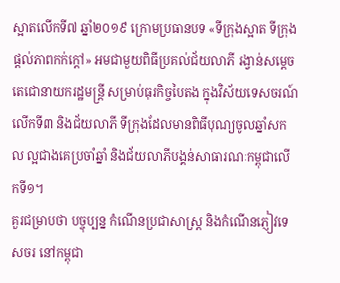ស្អាតលើកទី៧ ឆ្នាំ២០១៩ ក្រោមប្រធានបទ «ទីក្រុងស្អាត ទីក្រុងផ្ដល់ភាពកក់ក្ដៅ» អមជាមួយពិធីប្រគល់ជ័យលាភី រង្វាន់សម្ដេចតេជោនាយករដ្ឋមន្ត្រី សម្រាប់ធុរកិច្ចបៃតង ក្នុងវិស័យទេសចរណ៍លើកទី៣ និងជ័យលាភី ទីក្រុងដែលមានពិធីបុណ្យចូលឆ្នាំសកល ល្អជាងគេប្រចាំឆ្នាំ និងជ័យលាភីបង្គន់សាធារណៈកម្ពុជាលើកទី១។
គួរជម្រាបថា បច្ចុប្បន្ន កំណើនប្រជាសាស្ត្រ និងកំណើនភ្ញៀវទេសចរ នៅកម្ពុជា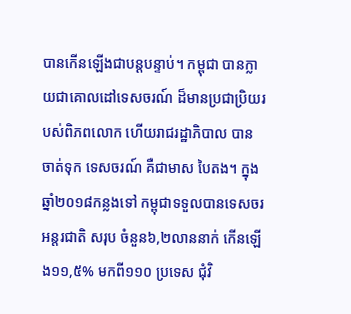បានកើនឡើងជាបន្តបន្ទាប់។ កម្ពុជា បានក្លាយជាគោលដៅទេសចរណ៍ ដ៏មានប្រជាប្រិយរបស់ពិភពលោក ហើយរាជរដ្ឋាភិបាល បានចាត់ទុក ទេសចរណ៍ គឺជាមាស បៃតង។ ក្នុងឆ្នាំ២០១៨កន្លងទៅ កម្ពុជាទទួលបានទេសចរអន្តរជាតិ សរុប ចំនួន៦,២លាននាក់ កើនឡើង១១,៥% មកពី១១០ ប្រទេស ជុំវិ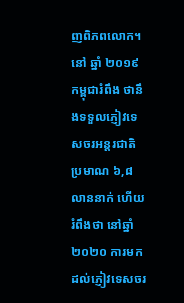ញពិភពលោក។ នៅ ឆ្នាំ ២០១៩ កម្ពុជារំពឹង ថានឹងទទួលភ្ញៀវទេសចរអន្តរជាតិ ប្រមាណ ៦,៨ លាននាក់ ហើយរំពឹងថា នៅឆ្នាំ២០២០ ការមកដល់ភ្ញៀវទេសចរ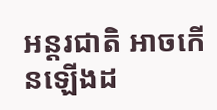អន្តរជាតិ អាចកើនឡើងដ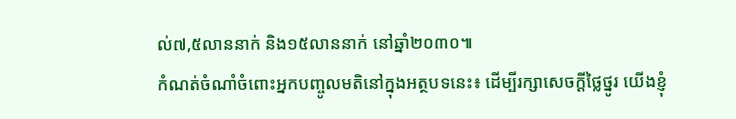ល់៧,៥លាននាក់ និង១៥លាននាក់ នៅឆ្នាំ២០៣០៕
កំណត់ចំណាំចំពោះអ្នកបញ្ចូលមតិនៅក្នុងអត្ថបទនេះ៖ ដើម្បីរក្សាសេចក្ដីថ្លៃថ្នូរ យើងខ្ញុំ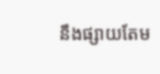នឹងផ្សាយតែម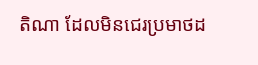តិណា ដែលមិនជេរប្រមាថដ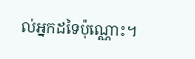ល់អ្នកដទៃប៉ុណ្ណោះ។